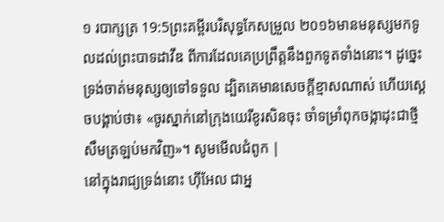១ របាក្សត្រ 19:5ព្រះគម្ពីរបរិសុទ្ធកែសម្រួល ២០១៦មានមនុស្សមកទូលដល់ព្រះបាទដាវីឌ ពីការដែលគេប្រព្រឹត្តនឹងពួកទូតទាំងនោះ។ ដូច្នេះ ទ្រង់ចាត់មនុស្សឲ្យទៅទទួល ដ្បិតគេមានសេចក្ដីខ្មាសណាស់ ហើយស្ដេចបង្គាប់ថា៖ «ចូរស្នាក់នៅក្រុងយេរីខូរសិនចុះ ចាំទម្រាំពុកចង្កាដុះជាថ្មី សឹមត្រឡប់មកវិញ»។ សូមមើលជំពូក |
នៅក្នុងរាជ្យទ្រង់នោះ ហ៊ីអែល ជាអ្ន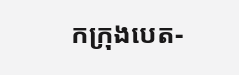កក្រុងបេត-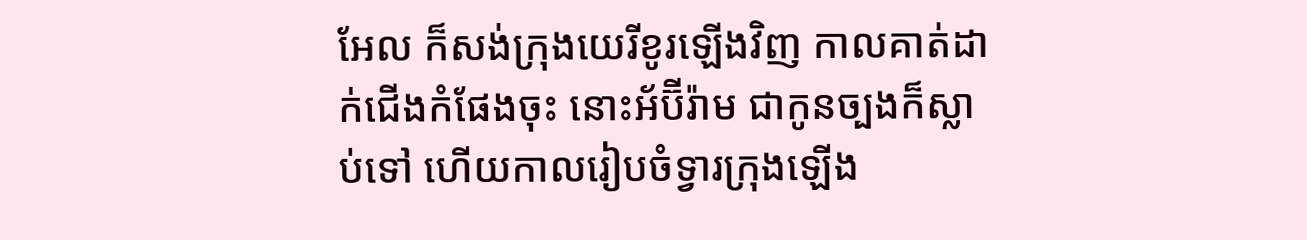អែល ក៏សង់ក្រុងយេរីខូរឡើងវិញ កាលគាត់ដាក់ជើងកំផែងចុះ នោះអ័ប៊ីរ៉ាម ជាកូនច្បងក៏ស្លាប់ទៅ ហើយកាលរៀបចំទ្វារក្រុងឡើង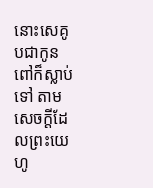នោះសេគូបជាកូនពៅក៏ស្លាប់ទៅ តាមសេចក្ដីដែលព្រះយេហូ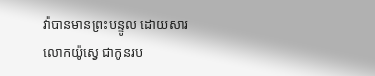វ៉ាបានមានព្រះបន្ទូល ដោយសារលោកយ៉ូស្វេ ជាកូនរប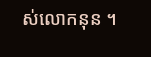ស់លោកនុន ។